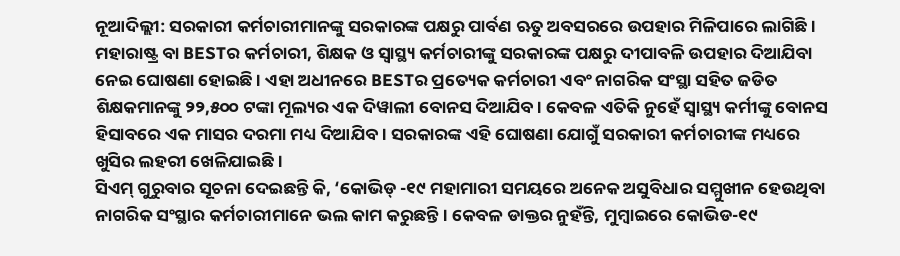ନୂଆଦିଲ୍ଲୀ: ସରକାରୀ କର୍ମଚାରୀମାନଙ୍କୁ ସରକାରଙ୍କ ପକ୍ଷରୁ ପାର୍ବଣ ଋତୁ ଅବସରରେ ଉପହାର ମିଳିପାରେ ଲାଗିଛି । ମହାରାଷ୍ଟ୍ର ବା BESTର କର୍ମଚାରୀ, ଶିକ୍ଷକ ଓ ସ୍ୱାସ୍ଥ୍ୟ କର୍ମଚାରୀଙ୍କୁ ସରକାରଙ୍କ ପକ୍ଷରୁ ଦୀପାବଳି ଉପହାର ଦିଆଯିବା ନେଇ ଘୋଷଣା ହୋଇଛି । ଏହା ଅଧୀନରେ BESTର ପ୍ରତ୍ୟେକ କର୍ମଚାରୀ ଏବଂ ନାଗରିକ ସଂସ୍ଥା ସହିତ ଜଡିତ ଶିକ୍ଷକମାନଙ୍କୁ ୨୨,୫୦୦ ଟଙ୍କା ମୂଲ୍ୟର ଏକ ଦିୱାଲୀ ବୋନସ ଦିଆଯିବ । କେବଳ ଏତିକି ନୁହେଁ ସ୍ୱାସ୍ଥ୍ୟ କର୍ମୀଙ୍କୁ ବୋନସ ହିସାବରେ ଏକ ମାସର ଦରମା ମଧ୍ୟ ଦିଆଯିବ । ସରକାରଙ୍କ ଏହି ଘୋଷଣା ଯୋଗୁଁ ସରକାରୀ କର୍ମଚାରୀଙ୍କ ମଧ୍ୟରେ ଖୁସିର ଲହରୀ ଖେଳିଯାଇଛି ।
ସିଏମ୍ ଗୁରୁବାର ସୂଚନା ଦେଇଛନ୍ତି କି, ‘କୋଭିଡ୍ -୧୯ ମହାମାରୀ ସମୟରେ ଅନେକ ଅସୁବିଧାର ସମ୍ମୁଖୀନ ହେଉଥିବା ନାଗରିକ ସଂସ୍ଥାର କର୍ମଚାରୀମାନେ ଭଲ କାମ କରୁଛନ୍ତି । କେବଳ ଡାକ୍ତର ନୁହଁନ୍ତି, ମୁମ୍ବାଇରେ କୋଭିଡ-୧୯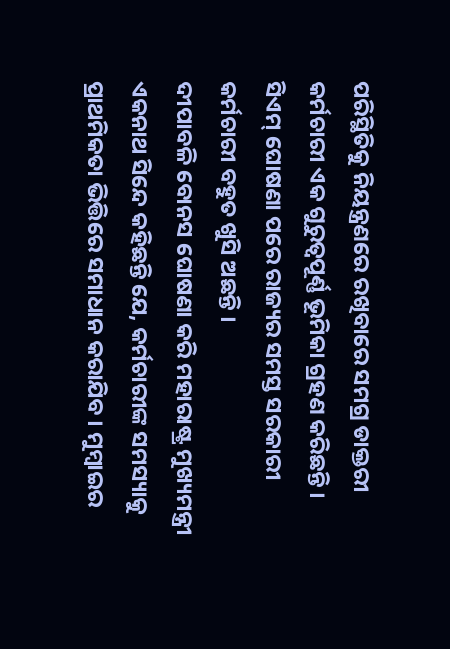ପରିସ୍ଥିତିକୁ ନିୟନ୍ତ୍ରଣରେ ରଖିବାରେ ସମଗ୍ର ଡାକ୍ତରୀ କର୍ମଚାରୀ ଏକ ଗୁରୁତ୍ୱପୂର୍ଣ୍ଣ ଭୂମିକା ଗ୍ରହଣ କରିଛନ୍ତି । ସିଏମ୍ ଘୋଷଣା ପରେ ରାଜ୍ୟର ସମସ୍ତ ସରକାରୀ କର୍ମଚାରୀ ବହୁତ ଖୁସି ଅଛନ୍ତି ।
ଦୀପାବଳି ବୋନସ ଘୋଷଣା କରି ମହାରାଷ୍ଟ୍ର ମୁଖ୍ୟମନ୍ତ୍ରୀ ଏକନାଥ ସିନ୍ଦେ କହିଛନ୍ତି ଯେ, କର୍ମଚାରୀଙ୍କ ସମସ୍ୟାକୁ ପ୍ରାଥମିକତା ଭିତ୍ତିରେ ସମାଧାନ କରାଯିବ । ମୁମ୍ବାଇର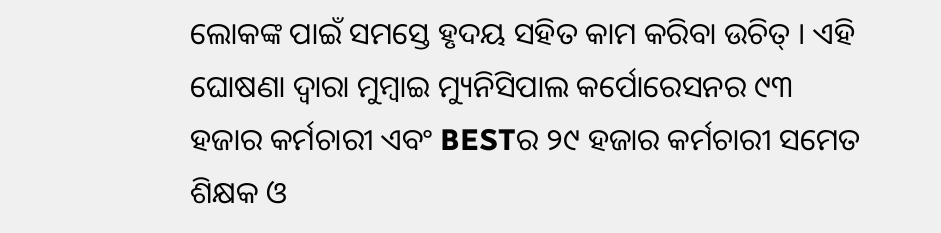ଲୋକଙ୍କ ପାଇଁ ସମସ୍ତେ ହୃଦୟ ସହିତ କାମ କରିବା ଉଚିତ୍ । ଏହି ଘୋଷଣା ଦ୍ୱାରା ମୁମ୍ବାଇ ମ୍ୟୁନିସିପାଲ କର୍ପୋରେସନର ୯୩ ହଜାର କର୍ମଚାରୀ ଏବଂ BESTର ୨୯ ହଜାର କର୍ମଚାରୀ ସମେତ ଶିକ୍ଷକ ଓ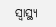ସ୍ୱାସ୍ଥ୍ୟ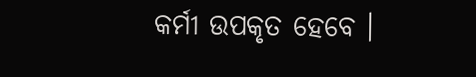କର୍ମୀ ଉପକୃତ ହେବେ ।